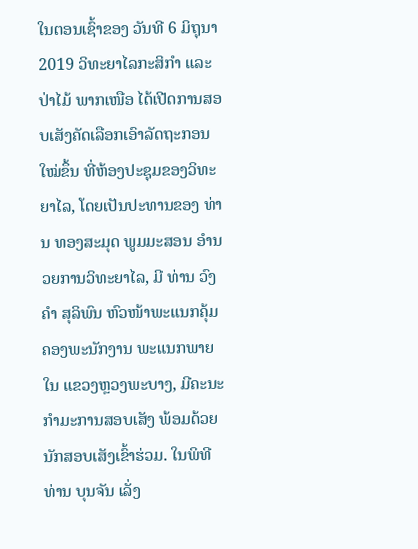ໃນຕອນເຊົ້າຂອງ ວັນທີ 6 ມິຖຸນາ 2019 ວິທະຍາໄລກະສິກຳ ແລະ ປ່າໄມ້ ພາກເໜືອ ໄດ້ເປີດການສອບເສັງຄັດເລືອກເອົາລັດຖະກອນໃໝ່ຂຶ້ນ ທີ່ຫ້ອງປະຊຸມຂອງວິທະຍາໄລ, ໂດຍເປັນປະທານຂອງ ທ່ານ ທອງສະມຸດ ພູມມະສອນ ອໍານວຍການວິທະຍາໄລ, ມີ ທ່ານ ວົງຄໍາ ສຸລິພົນ ຫົວໜ້າພະແນກຄຸ້ມຄອງພະນັກງານ ພະແນກພາຍໃນ ແຂວງຫຼວງພະບາງ, ມີຄະນະກຳມະການສອບເສັງ ພ້ອມດ້ວຍ ນັກສອບເສັງເຂົ້າຮ່ວມ. ໃນພິທີ ທ່ານ ບຸນຈັນ ເລັ່ງ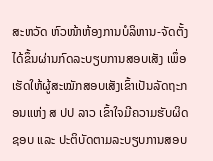ສະຫວັດ ຫົວໜ້າຫ້ອງການບໍລິຫານ-ຈັດຕັ້ງ ໄດ້ຂຶ້ນຜ່ານກົດລະບຽບການສອບເສັງ ເພຶ່ອເຮັດໃຫ້ຜູ້ສະໝັກສອບເສັງເຂົ້າເປັນລັດຖະກອນແຫ່ງ ສ ປປ ລາວ ເຂົ້າໃຈມີຄວາມຮັບຜິດຊອບ ແລະ ປະຕິບັດຕາມລະບຽບການສອບ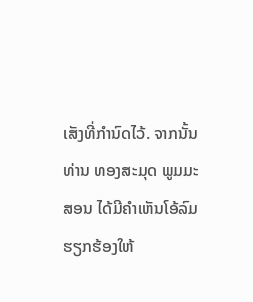ເສັງທີ່ກຳນົດໄວ້. ຈາກນັ້ນ ທ່ານ ທອງສະມຸດ ພູມມະສອນ ໄດ້ມີຄຳເຫັນໂອ້ລົມ ຮຽກຮ້ອງໃຫ້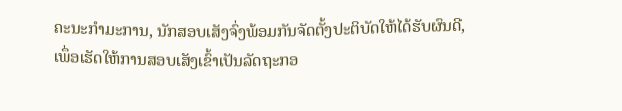ຄະນະກຳມະການ, ນັກສອບເສັງຈົ່ງພ້ອມກັນຈັດຕັ້ງປະຕິບັດໃຫ້ໄດ້ຮັບຜົນດີ, ເພຶ່ອເຮັດໃຫ້ການສອບເສັງເຂົ້າເປັນລັດຖະກອ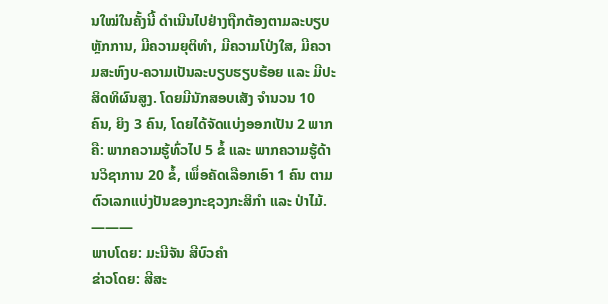ນໃໝ່ໃນຄັ້ງນີ້ ດຳເນີນໄປຢ່າງຖືກຕ້ອງຕາມລະບຽບຫຼັກການ, ມີຄວາມຍຸຕິທຳ, ມີຄວາມໂປ່ງໃສ, ມີຄວາມສະຫົງບ-ຄວາມເປັນລະບຽບຮຽບຮ້ອຍ ແລະ ມີປະສິດທິຜົນສູງ. ໂດຍມີນັກສອບເສັງ ຈຳນວນ 10 ຄົນ, ຍິງ 3 ຄົນ, ໂດຍໄດ້ຈັດແບ່ງອອກເປັນ 2 ພາກຄື: ພາກຄວາມຮູ້ທົ່ວໄປ 5 ຂໍ້ ແລະ ພາກຄວາມຮູ້ດ້ານວິຊາການ 20 ຂໍ້, ເພຶ່ອຄັດເລືອກເອົາ 1 ຄົນ ຕາມຕົວເລກແບ່ງປັນຂອງກະຊວງກະສິກຳ ແລະ ປ່າໄມ້.
———
ພາບໂດຍ: ມະນີຈັນ ສີບົວຄໍາ
ຂ່າວໂດຍ: ສີສະ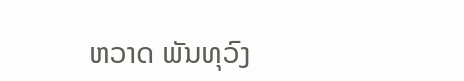ຫວາດ ພັນທຸວົງ